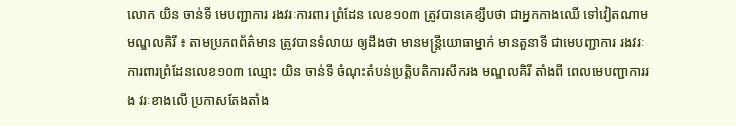លោក យិន ចាន់ទី មេបញ្ជាការ រងវរៈការពារ ព្រំដែន លេខ១០៣ ត្រូវបានគេខ្សឹបថា ជាអ្នកកាងឈើ ទៅវៀតណាម
មណ្ឌលគិរី ៖ តាមប្រភពព័ត៌មាន ត្រូវបានទំលាយ ឲ្យដឹងថា មានមន្រ្តីយោធាម្នាក់ មានតួនាទី ជាមេបញ្ជាការ រងវរៈការពារព្រំដែនលេខ១០៣ ឈ្មោះ យិន ចាន់ទី ចំណុះតំបន់ប្រតិ្តបតិការសឹករង មណ្ឌលគិរី តាំងពី ពេលមេបញ្ជាការរង វរៈខាងលើ ប្រកាសតែងតាំង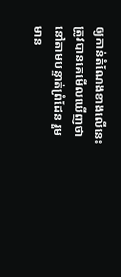ឲ្យកាន់តំណែងខាងលើនេះ ត្រូវបានគេមើលឃើញថា នៅតាមបន្ទាត់ព្រំដែន រួមមាន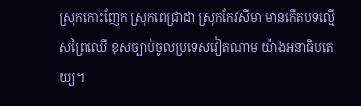ស្រុកកោះញែក ស្រុកពេជ្រាដា ស្រុកកែវសីមា មានកើតបទល្មើសព្រៃឈើ ខុសច្បាប់ចូលប្រទេសវៀតណាម យ៉ាងអនាធិបតេយ្យ។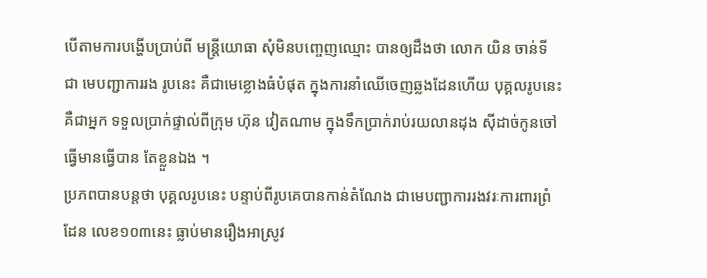បើតាមការបង្ហើបប្រាប់ពី មន្រ្តីយោធា សុំមិនបញ្ចេញឈ្មោះ បានឲ្យដឹងថា លោក យិន ចាន់ទី ជា មេបញ្ជាការរង រូបនេះ គឺជាមេខ្លោងធំបំផុត ក្នុងការនាំឈើចេញឆ្លងដែនហើយ បុគ្គលរូបនេះ គឺជាអ្នក ទទួលប្រាក់ផ្ទាល់ពីក្រុម ហ៊ុន វៀតណាម ក្នុងទឹកប្រាក់រាប់រយលានដុង ស៊ីដាច់កូនចៅ ធ្វើមានធ្វើបាន តែខ្លួនឯង ។
ប្រភពបានបន្តថា បុគ្គលរូបនេះ បន្ទាប់ពីរូបគេបានកាន់តំណែង ជាមេបញ្ជាការរងវរៈការពារព្រំដែន លេខ១០៣នេះ ធ្លាប់មានរឿងអាស្រូវ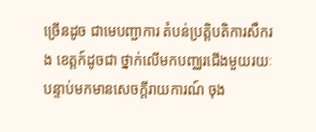ច្រើនដូច ជាមេបញ្ជាការ តំបន់ប្រត្តិបតិការសឹករង ខេត្តក៍ដូចជា ថ្នាក់លើមកបញ្ឈរជើងមួយរយៈ បន្ទាប់មកមានសេចក្តីរាយការណ៍ ចុង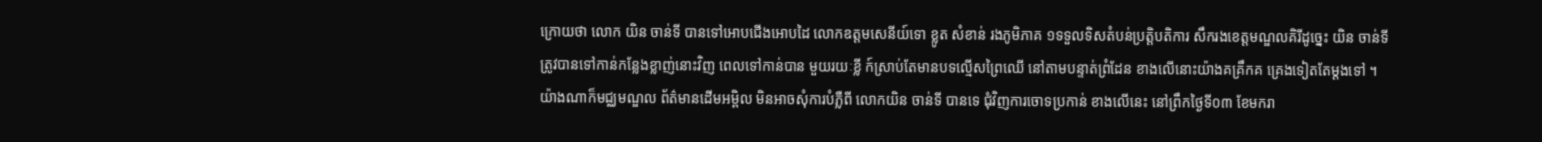ក្រោយថា លោក យិន ចាន់ទី បានទៅអោបជើងអោបដៃ លោកឧត្តមសេនីយ៍ទោ ខ្លូត សំខាន់ រងភូមិភាគ ១ទទួលទិសតំបន់ប្រត្តិបតិការ សឹករងខេត្តមណ្ឌលគិរីដូច្នេះ យិន ចាន់ទី ត្រូវបានទៅកាន់កន្លែងខ្លាញ់នោះវិញ ពេលទៅកាន់បាន មួយរយៈខ្លី ក៍ស្រាប់តែមានបទល្មើសព្រៃឈើ នៅតាមបន្ទាត់ព្រំដែន ខាងលើនោះយ៉ាងគគ្រឹកគ គ្រេងទៀតតែម្តងទៅ ។
យ៉ាងណាក៏មជ្ឈមណ្ឌល ព័ត៌មានដើមអម្ពិល មិនអាចសុំការបំភ្លឺពី លោកយិន ចាន់ទី បានទេ ជុំវិញការចោទប្រកាន់ ខាងលើនេះ នៅព្រឹកថ្ងៃទី០៣ ខែមករា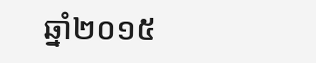ឆ្នាំ២០១៥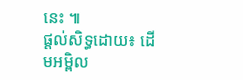នេះ ៕
ផ្ដល់សិទ្ធដោយ៖ ដើមអម្ពិល